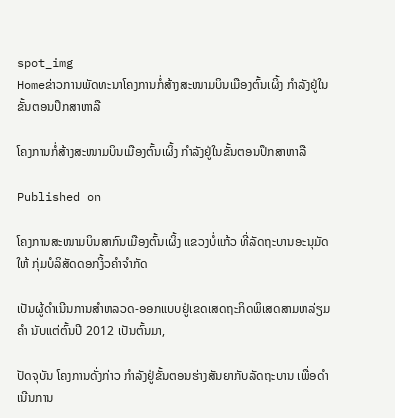spot_img
Homeຂ່າວການພັດທະນາໂຄງການກໍ່ສ້າງສະໜາມບິນເມືອງຕົ້ນເຜິ້ງ ກຳລັງຢູ່ໃນຂັ້ນຕອນປຶກສາຫາລື

ໂຄງການກໍ່ສ້າງສະໜາມບິນເມືອງຕົ້ນເຜິ້ງ ກຳລັງຢູ່ໃນຂັ້ນຕອນປຶກສາຫາລື

Published on

ໂຄງການສະໜາມບິນສາກົນເມືອງຕົ້ນເຜິ້ງ ແຂວງບໍ່ແກ້ວ ທີ່ລັດຖະບານອະນຸມັດໃຫ້ ກຸ່ມບໍລິສັດດອກງິ້ວຄຳຈຳກັດ

ເປັນຜູ້ດຳເນີນການສຳຫລວດ-ອອກແບບຢູ່ເຂດເສດຖະກິດພິເສດສາມຫລ່ຽມຄຳ ນັບແຕ່ຕົ້ນປີ 2012 ເປັນຕົ້ນມາ,

ປັດຈຸບັນ ໂຄງການດັ່ງກ່າວ ກຳລັງຢູ່ຂັ້ນຕອນຮ່າງສັນຍາກັບລັດຖະບານ ເພື່ອດຳເນີນການ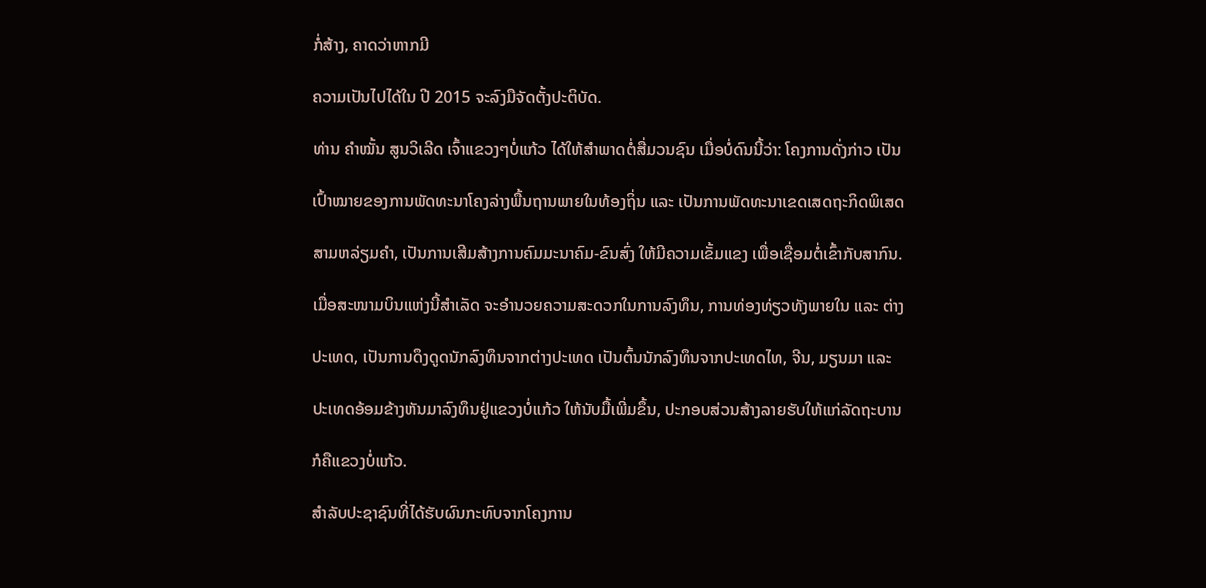ກໍ່ສ້າງ, ຄາດວ່າຫາກມີ

ຄວາມເປັນໄປໄດ້ໃນ ປີ 2015 ຈະລົງມືຈັດຕັ້ງປະຕິບັດ.

ທ່ານ ຄຳໝັ້ນ ສູນວິເລີດ ເຈົ້າແຂວງໆບໍ່ແກ້ວ ໄດ້ໃຫ້ສຳພາດຕໍ່ສື່ມວນຊົນ ເມື່ອບໍ່ດົນນີ້ວ່າ: ໂຄງການດັ່ງກ່າວ ເປັນ

ເປົ້າໝາຍຂອງການພັດທະນາໂຄງລ່າງພື້ນຖານພາຍໃນທ້ອງຖິ່ນ ແລະ ເປັນການພັດທະນາເຂດເສດຖະກິດພິເສດ

ສາມຫລ່ຽມຄຳ, ເປັນການເສີມສ້າງການຄົມມະນາຄົມ-ຂົນສົ່ງ ໃຫ້ມີຄວາມເຂັ້ມແຂງ ເພື່ອເຊື່ອມຕໍ່ເຂົ້າກັບສາກົນ.

ເມື່ອສະໜາມບິນແຫ່ງນີ້ສຳເລັດ ຈະອຳນວຍຄວາມສະດວກໃນການລົງທຶນ, ການທ່ອງທ່ຽວທັງພາຍໃນ ແລະ ຕ່າງ

ປະເທດ, ເປັນການດຶງດູດນັກລົງທຶນຈາກຕ່າງປະເທດ ເປັນຕົ້ນນັກລົງທຶນຈາກປະເທດໄທ, ຈີນ, ມຽນມາ ແລະ

ປະເທດອ້ອມຂ້າງຫັນມາລົງທຶນຢູ່ແຂວງບໍ່ແກ້ວ ໃຫ້ນັບມື້ເພີ່ມຂຶ້ນ, ປະກອບສ່ວນສ້າງລາຍຮັບໃຫ້ແກ່ລັດຖະບານ

ກໍຄືແຂວງບໍ່ແກ້ວ.

ສຳລັບປະຊາຊົນທີ່ໄດ້ຮັບຜົນກະທົບຈາກໂຄງການ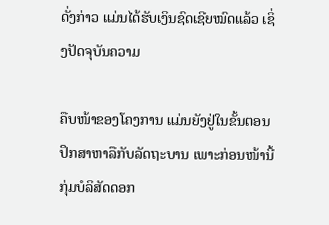ດັ່ງກ່າວ ແມ່ນໄດ້ຮັບເງິນຊົດເຊີຍໝົດແລ້ວ ເຊິ່ງປັດຈຸບັນຄວາມ

ຄືບໜ້າຂອງໂຄງການ ແມ່ນຍັງຢູ່ໃນຂັ້ນຕອນປຶກສາຫາລືກັບລັດຖະບານ ເພາະກ່ອນໜ້ານີ້ ກຸ່ມບໍລິສັດດອກ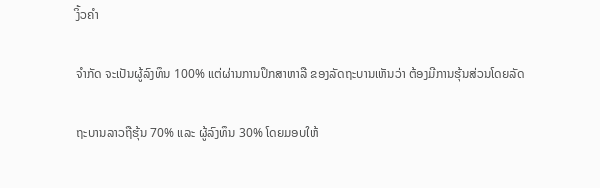ງິ້ວຄຳ

ຈຳກັດ ຈະເປັນຜູ້ລົງທຶນ 100% ແຕ່ຜ່ານການປຶກສາຫາລື ຂອງລັດຖະບານເຫັນວ່າ ຕ້ອງມີການຮຸ້ນສ່ວນໂດຍລັດ

ຖະບານລາວຖືຮຸ້ນ 70% ແລະ ຜູ້ລົງທຶນ 30% ໂດຍມອບໃຫ້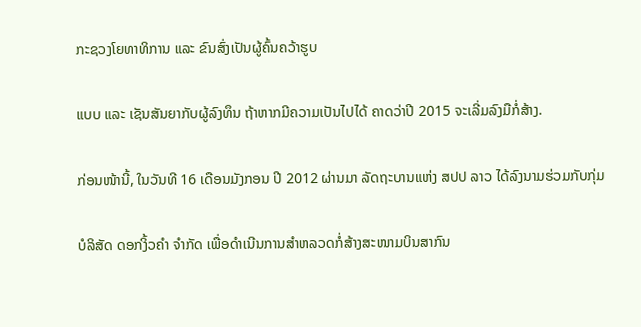ກະຊວງໂຍທາທິການ ແລະ ຂົນສົ່ງເປັນຜູ້ຄົ້ນຄວ້າຮູບ

ແບບ ແລະ ເຊັນສັນຍາກັບຜູ້ລົງທຶນ ຖ້າຫາກມີຄວາມເປັນໄປໄດ້ ຄາດວ່າປີ 2015 ຈະເລີ່ມລົງມືກໍ່ສ້າງ.

ກ່ອນໜ້ານີ້, ໃນວັນທີ 16 ເດືອນມັງກອນ ປີ 2012 ຜ່ານມາ ລັດຖະບານແຫ່ງ ສປປ ລາວ ໄດ້ລົງນາມຮ່ວມກັບກຸ່ມ

ບໍລິສັດ ດອກງິ້ວຄຳ ຈຳກັດ ເພື່ອດຳເນີນການສຳຫລວດກໍ່ສ້າງສະໜາມບິນສາກົນ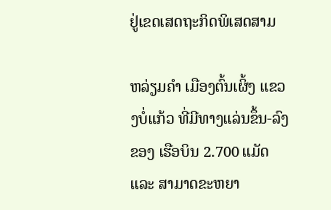ຢູ່ເຂດເສດຖະກິດພິເສດສາມ

ຫລ່ຽມຄຳ ເມືອງຕົ້ນເຜິ້ງ ແຂວງບໍ່ແກ້ວ ທີ່ມີທາງແລ່ນຂຶ້ນ-ລົງຂອງ ເຮືອບິນ 2.700 ແມັດ ແລະ ສາມາດຂະຫຍາ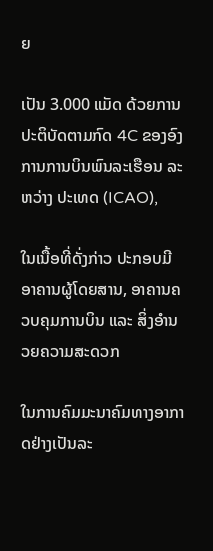ຍ

ເປັນ 3.000 ແມັດ ດ້ວຍການປະຕິບັດຕາມກົດ 4C ຂອງອົງການການບິນພົນລະເຮືອນ ລະຫວ່າງ ປະເທດ (ICAO),

ໃນເນື້ອທີ່ດັ່ງກ່າວ ປະກອບມີ ອາຄານຜູ້ໂດຍສານ, ອາຄານຄວບຄຸມການບິນ ແລະ ສິ່ງອຳນວຍຄວາມສະດວກ

ໃນການຄົມມະນາຄົມທາງອາກາດຢ່າງເປັນລະ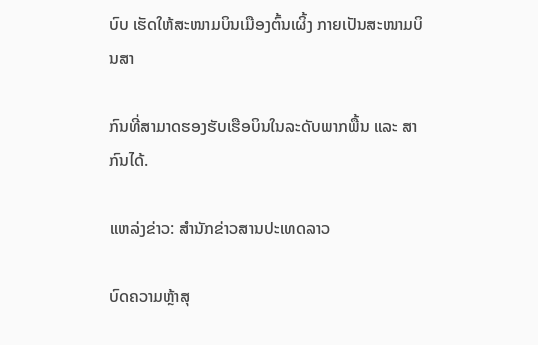ບົບ ເຮັດໃຫ້ສະໜາມບິນເມືອງຕົ້ນເຜິ້ງ ກາຍເປັນສະໜາມບິນສາ

ກົນທີ່ສາມາດຮອງຮັບເຮືອບິນໃນລະດັບພາກພື້ນ ແລະ ສາກົນໄດ້.

ແຫລ່ງຂ່າວ: ສຳນັກຂ່າວສານປະເທດລາວ

ບົດຄວາມຫຼ້າສຸ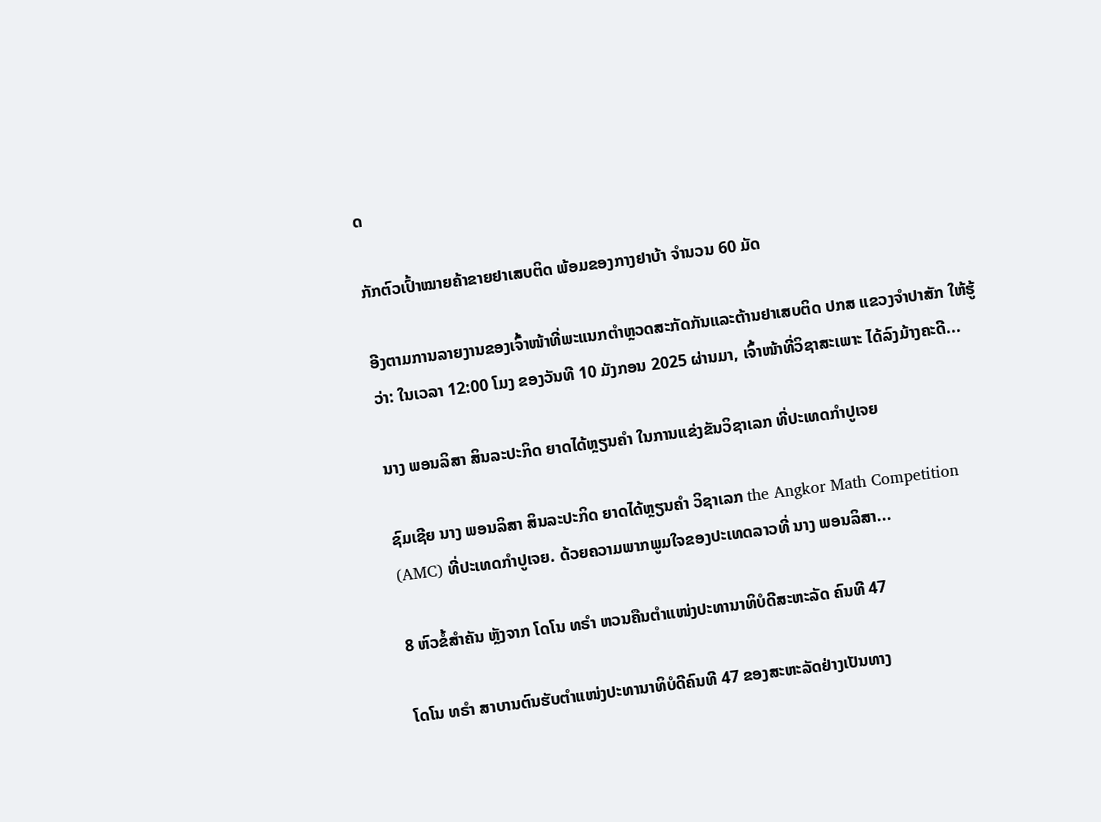ດ

ກັກຕົວເປົ້າໝາຍຄ້າຂາຍຢາເສບຕິດ ພ້ອມຂອງກາງຢາບ້າ ຈຳນວນ 60 ມັດ

ອີງຕາມການລາຍງານຂອງເຈົ້າໜ້າທີ່ພະແນກຕຳຫຼວດສະກັດກັນແລະຕ້ານຢາເສບຕິດ ປກສ ແຂວງຈຳປາສັກ ໃຫ້ຮູ້ວ່າ: ໃນເວລາ 12:00 ໂມງ ຂອງວັນທີ 10 ມັງກອນ 2025 ຜ່ານມາ, ເຈົ້າໜ້າທີ່ວິຊາສະເພາະ ໄດ້ລົງມ້າງຄະດີ...

ນາງ ພອນລິສາ ສິນລະປະກິດ ຍາດໄດ້ຫຼຽນຄໍາ ໃນການແຂ່ງຂັນວິຊາເລກ ທີ່ປະເທດກໍາປູເຈຍ

ຊົມເຊີຍ ນາງ ພອນລິສາ ສິນລະປະກິດ ຍາດໄດ້ຫຼຽນຄໍາ ວິຊາເລກ the Angkor Math Competition (AMC) ທີ່ປະເທດກໍາປູເຈຍ. ດ້ວຍຄວາມພາກພູມໃຈຂອງປະເທດລາວທີ່ ນາງ ພອນລິສາ...

8 ຫົວຂໍ້ສຳຄັນ ຫຼັງຈາກ ໂດໂນ ທຣຳ ຫວນຄືນຕຳແໜ່ງປະທານາທິບໍດີສະຫະລັດ ຄົນທີ 47

ໂດໂນ ທຣຳ ສາບານຕົນຮັບຕຳແໜ່ງປະທານາທິບໍດີຄົນທີ 47 ຂອງສະຫະລັດຢ່າງເປັນທາງ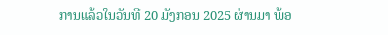ການແລ້ວໃນວັນທີ 20 ມັງກອນ 2025 ຜ່ານມາ ພ້ອ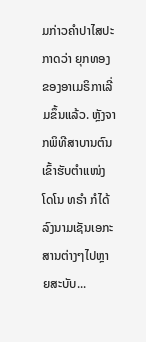ມກ່າວຄຳປາໄສປະກາດວ່າ ຍຸກທອງຂອງອາເມຣິກາເລີ່ມຂຶ້ນແລ້ວ. ຫຼັງຈາກພິທີສາບານຕົນເຂົ້າຮັບຕຳແໜ່ງ ໂດໂນ ທຣຳ ກໍໄດ້ລົງນາມເຊັນເອກະສານຕ່າງໆໄປຫຼາຍສະບັບ...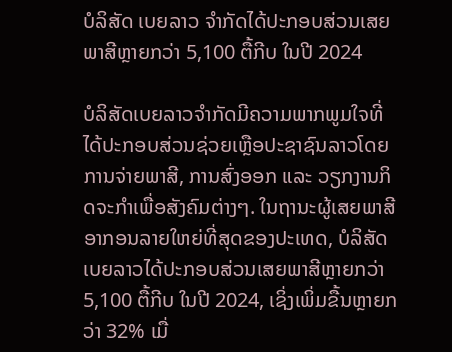ບໍລິສັດ ເບຍລາວ ຈຳກັດໄດ້ປະກອບສ່ວນເສຍພາສີຫຼາຍກວ່າ 5,100 ຕື້ກີບ ໃນປີ 2024

ບໍລິສັດເບຍລາວຈຳກັດມີຄວາມພາກພູມໃຈທີ່ໄດ້ປະກອບສ່ວນຊ່ວຍເຫຼືອປະຊາຊົນລາວໂດຍ ການຈ່າຍພາສີ, ການສົ່ງອອກ ແລະ ວຽກງານກິດຈະກຳເພື່ອສັງຄົມຕ່າງໆ. ໃນຖານະຜູ້ເສຍພາສີອາກອນລາຍໃຫຍ່ທີ່ສຸດຂອງປະເທດ, ບໍລິສັດເບຍລາວໄດ້ປະກອບສ່ວນເສຍພາສີຫຼາຍກວ່າ 5,100 ຕື້ກີບ ໃນປີ 2024, ເຊິ່ງເພິ່ມຂື້ນຫຼາຍກວ່າ 32% ເມື່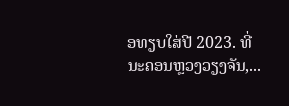ອທຽບໃສ່ປີ 2023. ທີ່ນະຄອນຫຼວງວຽງຈັນ,...